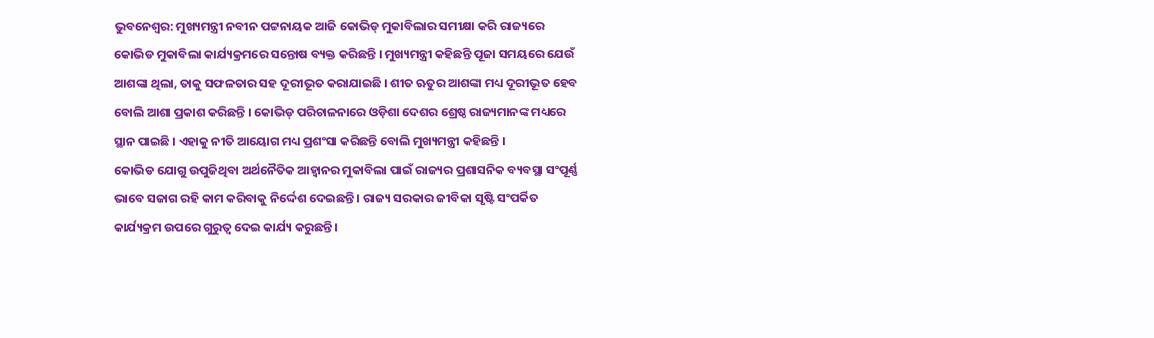ଭୁବନେଶ୍ବର: ମୁଖ୍ୟମନ୍ତ୍ରୀ ନବୀନ ପଟ୍ଟନାୟକ ଆଜି କୋଭିଡ୍ ମୁକାବିଲାର ସମୀକ୍ଷା କରି ରାଜ୍ୟରେ କୋଭିଡ ମୁକାବିଲା କାର୍ଯ୍ୟକ୍ରମରେ ସନ୍ତୋଷ ବ୍ୟକ୍ତ କରିଛନ୍ତି । ମୁଖ୍ୟମନ୍ତ୍ରୀ କହିଛନ୍ତି ପୂଜା ସମୟରେ ଯେଉଁ ଆଶଙ୍କା ଥିଲା, ତାକୁ ସଫଳତାର ସହ ଦୂରୀଭୂତ କରାଯାଇଛି । ଶୀତ ଋତୁର ଆଶଙ୍କା ମଧ୍ୟ ଦୂରୀଭୂତ ହେବ ବୋଲି ଆଶା ପ୍ରକାଶ କରିଛନ୍ତି । କୋଭିଡ୍ ପରିଚାଳନାରେ ଓଡ଼ିଶା ଦେଶର ଶ୍ରେଷ୍ଠ ରାଜ୍ୟମାନଙ୍କ ମଧ୍ୟରେ ସ୍ଥାନ ପାଇଛି । ଏହାକୁ ନୀତି ଆୟୋଗ ମଧ୍ୟ ପ୍ରଶଂସା କରିଛନ୍ତି ବୋଲି ମୁଖ୍ୟମନ୍ତ୍ରୀ କହିଛନ୍ତି ।
କୋଭିଡ ଯୋଗୁ ଉପୁଜିଥିବା ଅର୍ଥନୈତିକ ଆହ୍ବାନର ମୁକାବିଲା ପାଇଁ ରାଜ୍ୟର ପ୍ରଶାସନିକ ବ୍ୟବସ୍ଥା ସଂପୂର୍ଣ୍ଣ ଭାବେ ସଜାଗ ରହି କାମ କରିବାକୁ ନିର୍ଦ୍ଦେଶ ଦେଇଛନ୍ତି । ରାଜ୍ୟ ସରକାର ଜୀବିକା ସୃଷ୍ଟି ସଂପର୍କିତ କାର୍ଯ୍ୟକ୍ରମ ଉପରେ ଗୁରୁତ୍ବ ଦେଇ କାର୍ଯ୍ୟ କରୁଛନ୍ତି ।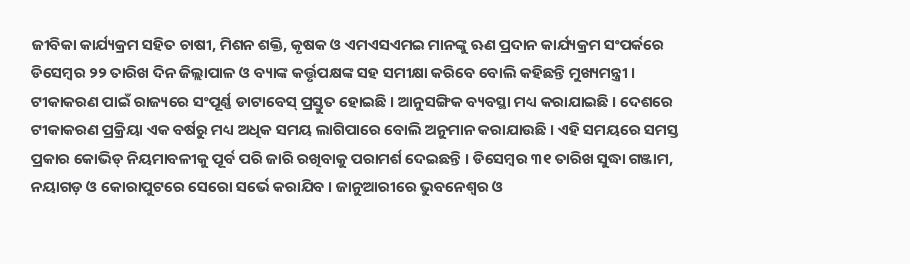ଜୀବିକା କାର୍ଯ୍ୟକ୍ରମ ସହିତ ଚାଷୀ, ମିଶନ ଶକ୍ତି, କୃଷକ ଓ ଏମଏସଏମଇ ମାନଙ୍କୁ ଋଣ ପ୍ରଦାନ କାର୍ଯ୍ୟକ୍ରମ ସଂପର୍କରେ ଡିସେମ୍ବର ୨୨ ତାରିଖ ଦିନ ଜିଲ୍ଲାପାଳ ଓ ବ୍ୟାଙ୍କ କର୍ତ୍ତୃପକ୍ଷଙ୍କ ସହ ସମୀକ୍ଷା କରିବେ ବୋଲି କହିଛନ୍ତି ମୁଖ୍ୟମନ୍ତ୍ରୀ ।
ଟୀକାକରଣ ପାଇଁ ରାଜ୍ୟରେ ସଂପୂର୍ଣ୍ଣ ଡାଟାବେସ୍ ପ୍ରସ୍ତୁତ ହୋଇଛି । ଆନୁସଙ୍ଗିକ ବ୍ୟବସ୍ଥା ମଧ୍ୟ କରାଯାଇଛି । ଦେଶରେ ଟୀକାକରଣ ପ୍ରକ୍ରିୟା ଏକ ବର୍ଷରୁ ମଧ୍ୟ ଅଧିକ ସମୟ ଲାଗିପାରେ ବୋଲି ଅନୁମାନ କରାଯାଉଛି । ଏହି ସମୟରେ ସମସ୍ତ ପ୍ରକାର କୋଭିଡ୍ ନିୟମାବଳୀକୁ ପୂର୍ବ ପରି ଜାରି ରଖିବାକୁ ପରାମର୍ଶ ଦେଇଛନ୍ତି । ଡିସେମ୍ବର ୩୧ ତାରିଖ ସୁଦ୍ଧା ଗଞ୍ଜାମ, ନୟାଗଡ଼ ଓ କୋରାପୁଟରେ ସେରୋ ସର୍ଭେ କରାଯିବ । ଜାନୁଆରୀରେ ଭୁବନେଶ୍ବର ଓ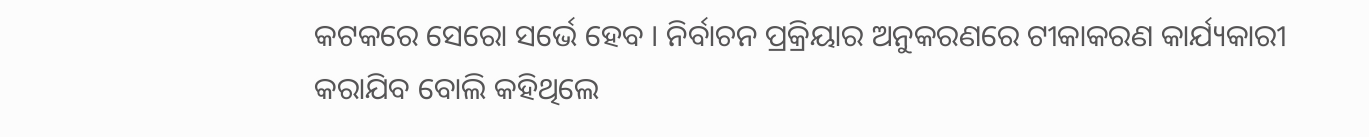କଟକରେ ସେରୋ ସର୍ଭେ ହେବ । ନିର୍ବାଚନ ପ୍ରକ୍ରିୟାର ଅନୁକରଣରେ ଟୀକାକରଣ କାର୍ଯ୍ୟକାରୀ କରାଯିବ ବୋଲି କହିଥିଲେ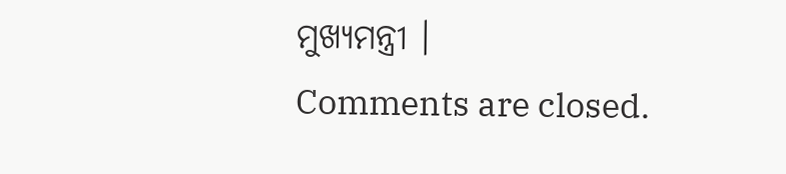ମୁଖ୍ୟମନ୍ତ୍ରୀ ।
Comments are closed.